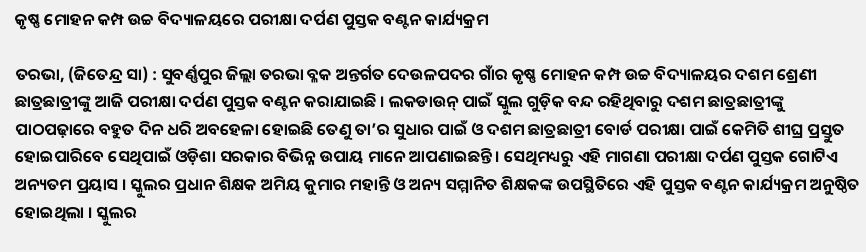କୃଷ୍ଣ ମୋହନ କମ୍ପ ଉଚ୍ଚ ବିଦ୍ୟାଳୟରେ ପରୀକ୍ଷା ଦର୍ପଣ ପୁସ୍ତକ ବଣ୍ଟନ କାର୍ଯ୍ୟକ୍ରମ

ତରଭା, (ଜିତେନ୍ଦ୍ର ସା) : ସୁବର୍ଣ୍ଣପୁର ଜିଲ୍ଲା ତରଭା ବ୍ଳକ ଅନ୍ତର୍ଗତ ଦେଉଳପଦର ଗାଁର କୃଷ୍ଣ ମୋହନ କମ୍ପ ଉଚ୍ଚ ବିଦ୍ୟାଳୟର ଦଶମ ଶ୍ରେଣୀ ଛାତ୍ରଛାତ୍ରୀଙ୍କୁ ଆଜି ପରୀକ୍ଷା ଦର୍ପଣ ପୁସ୍ତକ ବଣ୍ଟନ କରାଯାଇଛି । ଲକଡାଉନ୍ ପାଇଁ ସ୍କୁଲ ଗୁଡ଼ିକ ବନ୍ଦ ରହିଥିବାରୁ ଦଶମ ଛାତ୍ରଛାତ୍ରୀଙ୍କୁ ପାଠପଢ଼ାରେ ବହୁତ ଦିନ ଧରି ଅବହେଳା ହୋଇଛି ତେଣୁ ତା’ର ସୁଧାର ପାଇଁ ଓ ଦଶମ ଛାତ୍ରଛାତ୍ରୀ ବୋର୍ଡ ପରୀକ୍ଷା ପାଇଁ କେମିତି ଶୀଘ୍ର ପ୍ରସ୍ତୁତ ହୋଇପାରିବେ ସେଥିପାଇଁ ଓଡ଼ିଶା ସରକାର ବିଭିନ୍ନ ଉପାୟ ମାନେ ଆପଣାଇଛନ୍ତି । ସେଥିମଧ୍ୟରୁ ଏହି ମାଗଣା ପରୀକ୍ଷା ଦର୍ପଣ ପୁସ୍ତକ ଗୋଟିଏ ଅନ୍ୟତମ ପ୍ରୟାସ । ସ୍କୁଲର ପ୍ରଧାନ ଶିକ୍ଷକ ଅମିୟ କୁମାର ମହାନ୍ତି ଓ ଅନ୍ୟ ସମ୍ମାନିତ ଶିକ୍ଷକଙ୍କ ଉପସ୍ଥିତିରେ ଏହି ପୁସ୍ତକ ବଣ୍ଟନ କାର୍ଯ୍ୟକ୍ରମ ଅନୁଷ୍ଠିତ ହୋଇଥିଲା । ସ୍କୁଲର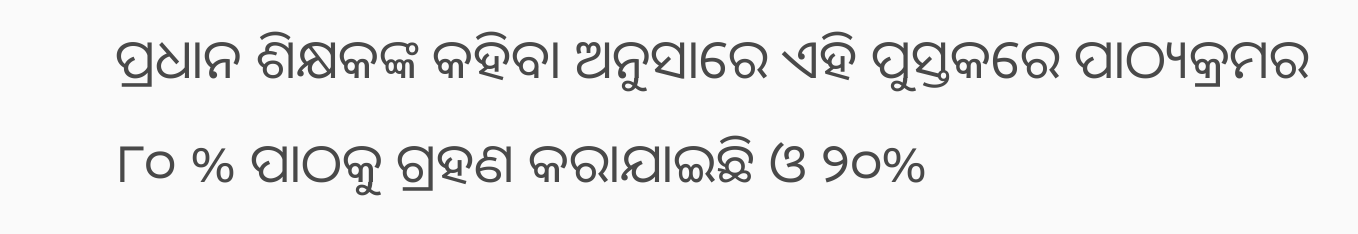ପ୍ରଧାନ ଶିକ୍ଷକଙ୍କ କହିବା ଅନୁସାରେ ଏହି ପୁସ୍ତକରେ ପାଠ୍ୟକ୍ରମର ୮୦ % ପାଠକୁ ଗ୍ରହଣ କରାଯାଇଛି ଓ ୨୦%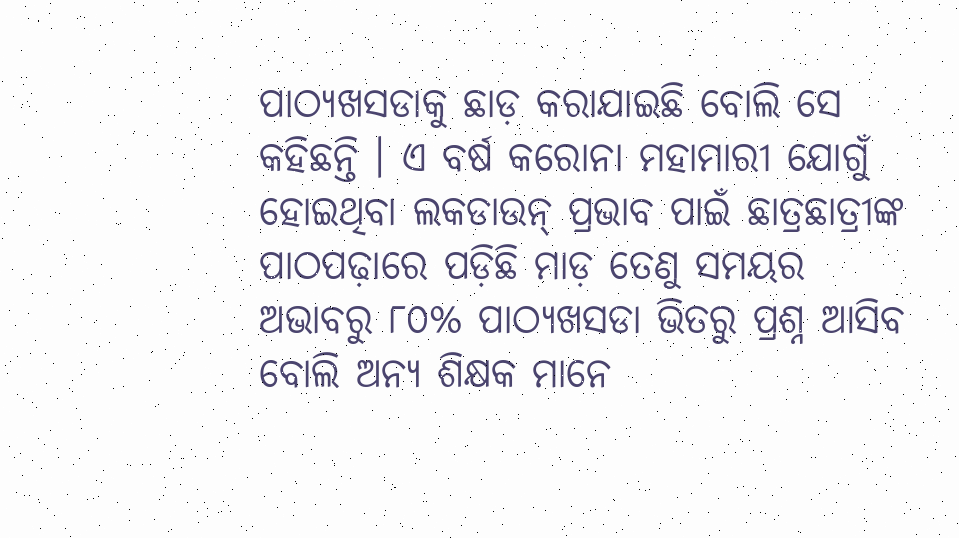ପାଠ୍ୟଖସଡାକୁ ଛାଡ଼ କରାଯାଇଛି ବୋଲି ସେ କହିଛନ୍ତି । ଏ ବର୍ଷ କରୋନା ମହାମାରୀ ଯୋଗୁଁ ହୋଇଥିବା ଲକଡାଉନ୍ ପ୍ରଭାବ ପାଇଁ ଛାତ୍ରଛାତ୍ରୀଙ୍କ ପାଠପଢ଼ାରେ ପଡ଼ିଛି ମାଡ଼ ତେଣୁ ସମୟର ଅଭାବରୁ ୮୦% ପାଠ୍ୟଖସଡା ଭିତରୁ ପ୍ରଶ୍ନ ଆସିବ ବୋଲି ଅନ୍ୟ ଶିକ୍ଷକ ମାନେ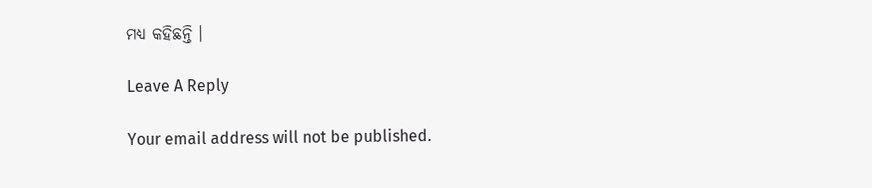ମଧ୍ୟ କହିଛନ୍ତି ।

Leave A Reply

Your email address will not be published.